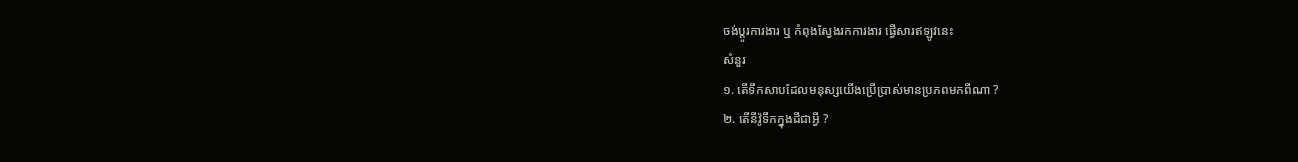ចង់ប្តូរការងារ ឬ កំពុងស្វែងរកការងារ ផ្វើសារឥឡូវនេះ
សំនួរ
១. តើទឹកសាបដែលមនុស្សយើងប្រើប្រាស់មានប្រភពមកពីណា ?
២. តើនីវ៉ូទឹកក្នុងដីជាអ្វី ?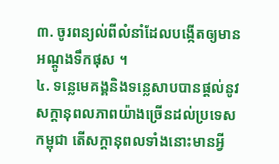៣. ចូរពន្យល់ពីលំនាំដែលបង្កើតឲ្យមានអណ្តូងទឹកផុស ។
៤. ទន្លេមេគង្គនិងទន្លេសាបបានផ្តល់នូវសក្តានុពលភាពយ៉ាងច្រើនដល់ប្រទេសកម្ពុជា តើសក្តានុពលទាំងនោះមានអ្វី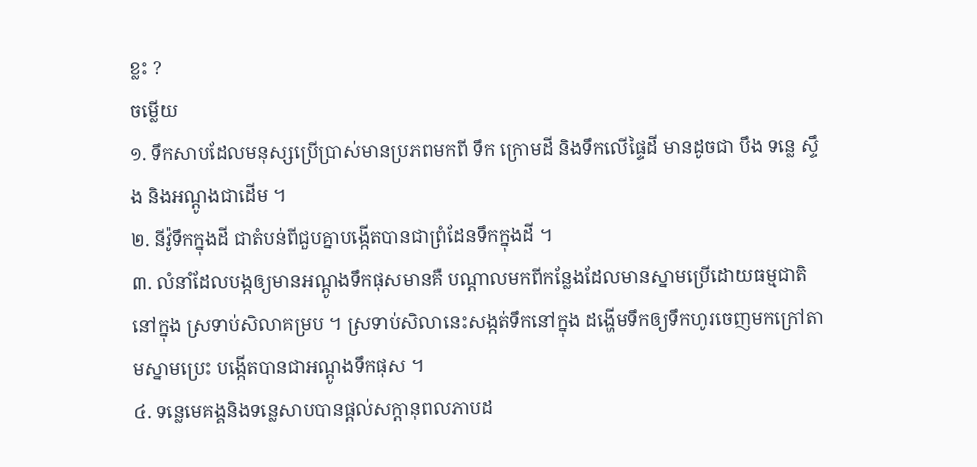ខ្លះ ?
ចម្លើយ
១. ទឹកសាបដែលមនុស្សប្រើប្រាស់មានប្រភពមកពី ទឹក ក្រោមដី និងទឹកលើផ្ទៃដី មានដូចជា បឹង ទន្លេ ស្ទឹង និងអណ្តូងជាដើម ។
២. នីវ៉ូទឹកក្នុងដី ជាតំបន់ពីជួបគ្នាបង្កើតបានជាព្រំដែនទឹកក្នុងដី ។
៣. លំនាំដែលបង្កឲ្យមានអណ្តូងទឹកផុសមានគឺ បណ្តាលមកពីកន្លែងដែលមានស្នាមប្រើដោយធម្មជាតិនៅក្នុង ស្រទាប់សិលាគម្រប ។ ស្រទាប់សិលានេះសង្កត់ទឹកនៅក្នុង ដង្ហើមទឹកឲ្យទឹកហូរចេញមកក្រៅតាមស្នាមប្រេះ បង្កើតបានជាអណ្តូងទឹកផុស ។
៤. ទន្លេមេគង្គនិងទន្លេសាបបានផ្តល់សក្តានុពលភាបដ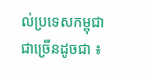ល់ប្រទេសកម្ពុជាជាច្រើនដូចជា ៖